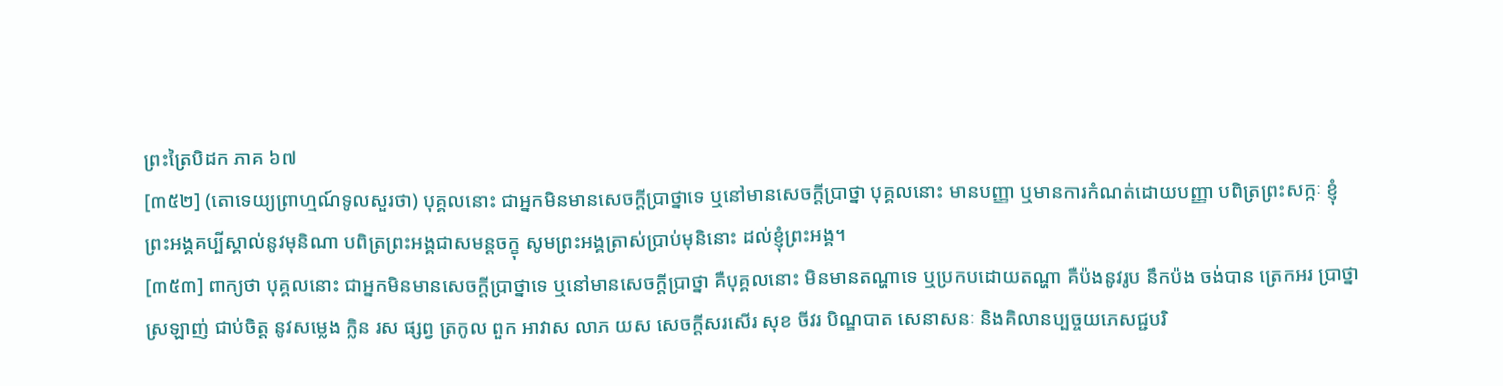ព្រះត្រៃបិដក ភាគ ៦៧
[៣៥២] (តោទេយ្យព្រាហ្មណ៍ទូលសួរថា) បុគ្គលនោះ ជាអ្នកមិនមានសេចក្តីប្រាថ្នាទេ ឬនៅមានសេចក្តីប្រាថ្នា បុគ្គលនោះ មានបញ្ញា ឬមានការកំណត់ដោយបញ្ញា បពិត្រព្រះសក្កៈ ខ្ញុំព្រះអង្គគប្បីស្គាល់នូវមុនិណា បពិត្រព្រះអង្គជាសមន្តចក្ខុ សូមព្រះអង្គត្រាស់ប្រាប់មុនិនោះ ដល់ខ្ញុំព្រះអង្គ។
[៣៥៣] ពាក្យថា បុគ្គលនោះ ជាអ្នកមិនមានសេចក្តីប្រាថ្នាទេ ឬនៅមានសេចក្តីប្រាថ្នា គឺបុគ្គលនោះ មិនមានតណ្ហាទេ ឬប្រកបដោយតណ្ហា គឺប៉ងនូវរូប នឹកប៉ង ចង់បាន ត្រេកអរ ប្រាថ្នា ស្រឡាញ់ ជាប់ចិត្ត នូវសម្លេង ក្លិន រស ផ្សព្វ ត្រកូល ពួក អាវាស លាភ យស សេចក្តីសរសើរ សុខ ចីវរ បិណ្ឌបាត សេនាសនៈ និងគិលានប្បច្ចយភេសជ្ជបរិ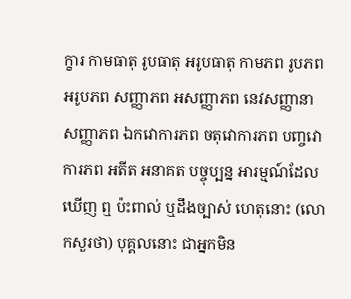ក្ខារ កាមធាតុ រូបធាតុ អរូបធាតុ កាមភព រូបភព អរូបភព សញ្ញាភព អសញ្ញាភព នេវសញ្ញានាសញ្ញាភព ឯកវោការភព ចតុវោការភព បញ្ចវោការភព អតីត អនាគត បច្ចុប្បន្ន អារម្មណ៍ដែលឃើញ ឮ ប៉ះពាល់ ឬដឹងច្បាស់ ហេតុនោះ (លោកសួរថា) បុគ្គលនោះ ជាអ្នកមិន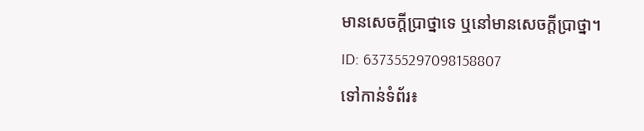មានសេចក្តីប្រាថ្នាទេ ឬនៅមានសេចក្តីប្រាថ្នា។
ID: 637355297098158807
ទៅកាន់ទំព័រ៖